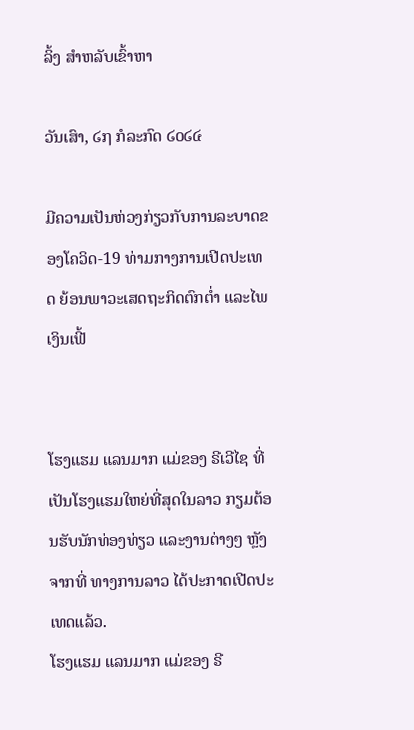ລິ້ງ ສຳຫລັບເຂົ້າຫາ

ວັນເສົາ, ໒໗ ກໍລະກົດ ໒໐໒໔

ມີຄວາມເປັນຫ່ວງກ່ຽວກັບການລະບາດຂອງໂຄວິດ-19 ທ່າມກາງການເປີດປະເທດ ຍ້ອນພາວະເສດຖະກິດຕົກຕ່ຳ ແລະໄພເງິນເຟີ້


ໂຮງແຮມ ແລນມາກ ແມ່ຂອງ ຣີເວີໄຊ ທີ່ເປັນໂຮງແຮມໃຫຍ່ທີ່ສຸດໃນລາວ ກຽມຕ້ອນຮັບນັກທ່ອງທ່ຽວ ແລະງານຕ່າງໆ ຫຼັງຈາກທີ່ ທາງການລາວ ໄດ້ປະກາດເປີດປະເທດແລ້ວ.
ໂຮງແຮມ ແລນມາກ ແມ່ຂອງ ຣີ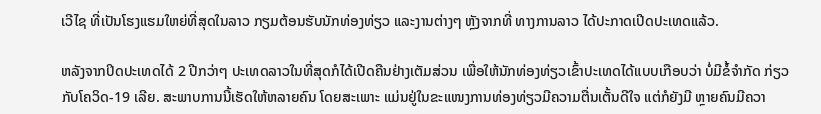ເວີໄຊ ທີ່ເປັນໂຮງແຮມໃຫຍ່ທີ່ສຸດໃນລາວ ກຽມຕ້ອນຮັບນັກທ່ອງທ່ຽວ ແລະງານຕ່າງໆ ຫຼັງຈາກທີ່ ທາງການລາວ ໄດ້ປະກາດເປີດປະເທດແລ້ວ.

ຫລັງຈາກປິດປະເທດໄດ້ 2 ປີກວ່າໆ ປະເທດລາວໃນທີ່ສຸດກໍໄດ້ເປີດຄືນຢ່າງເຕັມສ່ວນ ເພື່ອໃຫ້ນັກທ່ອງທ່ຽວເຂົ້າປະເທດໄດ້ແບບເກືອບວ່າ ບໍ່ມີຂໍ້ຈໍາກັດ ກ່ຽວກັບໂຄວິດ-19 ເລີຍ. ສະພາບການນີ້ເຮັດໃຫ້ຫລາຍຄົນ ໂດຍສະເພາະ ແມ່ນຢູ່ໃນຂະແໜງການທ່ອງທ່ຽວມີຄວາມຕື່ນເຕັ້ນດີໃຈ ແຕ່ກໍຍັງມີ ຫຼາຍຄົນມີຄວາ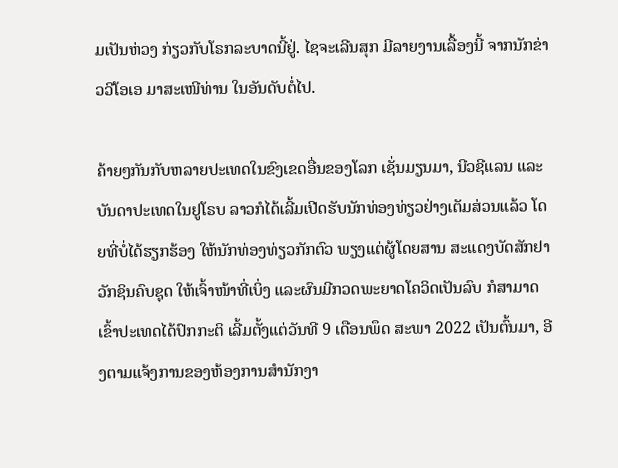ມເປັນຫ່ວງ ກ່ຽວກັບໂຣກລະບາດນີ້ຢູ່. ໄຊຈະເລີນສຸກ ມີລາຍງານເລື້ອງນີ້ ຈາກນັກຂ່າວວີໂອເອ ມາສະເໜີທ່ານ ໃນອັນດັບຕໍ່ໄປ.

ຄ້າຍໆກັນກັບຫລາຍປະເທດໃນຂົງເຂດອື່ນຂອງໂລກ ເຊັ່ນມຽນມາ, ນີວຊີແລນ ແລະ ບັນດາປະເທດໃນຢູໂຣບ ລາວກໍໄດ້ເລີ້ມເປີດຮັບນັກທ່ອງທ່ຽວຢ່າງເຕັມສ່ວນແລ້ວ ໂດຍທີ່ບໍ່ໄດ້ຮຽກຮ້ອງ ໃຫ້ນັກທ່ອງທ່ຽວກັກຕົວ ພຽງແຕ່ຜູ້ໂດຍສານ ສະແດງບັດສັກຢາວັກຊິນຄົບຊຸດ ໃຫ້ເຈົ້າໜ້າທີ່ເບິ່ງ ແລະຜົນມີກວດພະຍາດໂຄວິດເປັນລົບ ກໍສາມາດເຂົ້າປະເທດໄດ້ປົກກະຕິ ເລີ້ມຕັ້ງແຕ່ວັນທີ 9 ເດືອນພຶດ ສະພາ 2022 ເປັນຕົ້ນມາ, ອີງຕາມແຈ້ງການຂອງຫ້ອງການສໍານັກງາ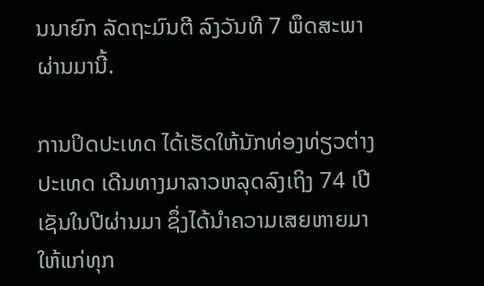ນນາຍົກ ລັດຖະມົນຕີ ລົງວັນທີ 7 ພຶດສະພາ ຜ່ານມານີ້.

ການປິດປະເທດ ໄດ້ເຮັດໃຫ້ນັກທ່ອງທ່ຽວຕ່າງປະເທດ ເດີນທາງມາລາວຫລຸດລົງເຖິງ 74 ເປີເຊັນໃນປີຜ່ານມາ ຊຶ່ງໄດ້ນໍາຄວາມເສຍຫາຍມາໃຫ້ແກ່ທຸກ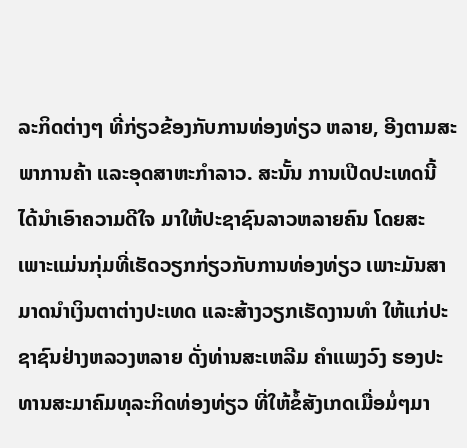ລະກິດຕ່າງໆ ທີ່ກ່ຽວຂ້ອງກັບການທ່ອງທ່ຽວ ຫລາຍ, ອີງຕາມສະພາການຄ້າ ແລະອຸດສາຫະກໍາລາວ. ສະນັ້ນ ການເປີດປະເທດນີ້ ໄດ້ນໍາເອົາຄວາມດີໃຈ ມາໃຫ້ປະຊາຊົນລາວຫລາຍຄົນ ໂດຍສະເພາະແມ່ນກຸ່ມທີ່ເຮັດວຽກກ່ຽວກັບການທ່ອງທ່ຽວ ເພາະມັນສາມາດນໍາເງິນຕາຕ່າງປະເທດ ແລະສ້າງວຽກເຮັດງານທໍາ ໃຫ້ແກ່ປະຊາຊົນຢ່າງຫລວງຫລາຍ ດັ່ງທ່ານສະເຫລີມ ຄໍາແພງວົງ ຮອງປະທານສະມາຄົມທຸລະກິດທ່ອງທ່ຽວ ທີ່ໃຫ້ຂໍ້ສັງເກດເມື່ອມໍ່ໆມາ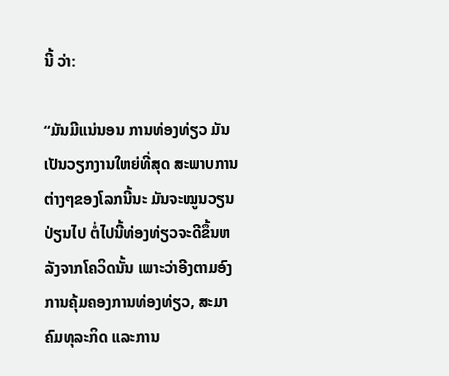ນີ້ ວ່າ:

“ມັນມີແນ່ນອນ ການທ່ອງທ່ຽວ ມັນເປັນວຽກງານໃຫຍ່ທີ່ສຸດ ສະພາບການຕ່າງໆຂອງໂລກນີ້ນະ ມັນຈະໝູນວຽນປ່ຽນໄປ ຕໍ່ໄປນີ້ທ່ອງທ່ຽວຈະດີຂຶ້ນຫລັງຈາກໂຄວິດນັ້ນ ເພາະວ່າອີງຕາມອົງການຄຸ້ມຄອງການທ່ອງທ່ຽວ, ສະມາຄົມທຸລະກິດ ແລະການ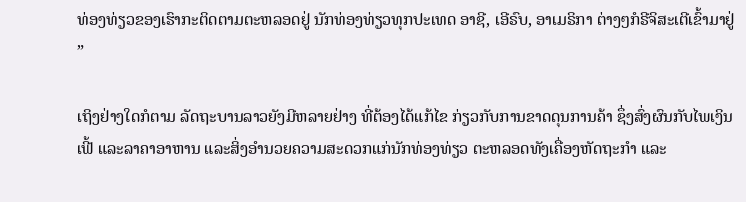ທ່ອງທ່ຽວຂອງເຮົາກະຕິດຕາມຕະຫລອດຢູ່ ນັກທ່ອງທ່ຽວທຸກປະເທດ ອາຊີ, ເອີຣົບ, ອາເມຣິກາ ຕ່າງໆກໍຣີຈິສະເຕີເຂົ້າມາຢູ່ ”

ເຖິງຢ່າງໃດກໍຕາມ ລັດຖະບານລາວຍັງມີຫລາຍຢ່າງ ທີ່ຕ້ອງໄດ້ແກ້ໄຂ ກ່ຽວກັບການຂາດດຸນການຄ້າ ຊຶ່ງສົ່ງຜົນກັບໄພເງິນເຟີ້ ແລະລາຄາອາຫານ ແລະສິ່ງອໍານວຍຄວາມສະດວກແກ່ນັກທ່ອງທ່ຽວ ຕະຫລອດທັງເຄື່ອງຫັດຖະກໍາ ແລະ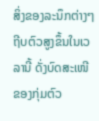ສິ່ງຂອງລະນຶກຕ່າງໆ ຖີບຕົວສູງຂຶ້ນໃນເວລານີ້ ດັ່ງບົດສະເໜີຂອງກຸ່ມຕົວ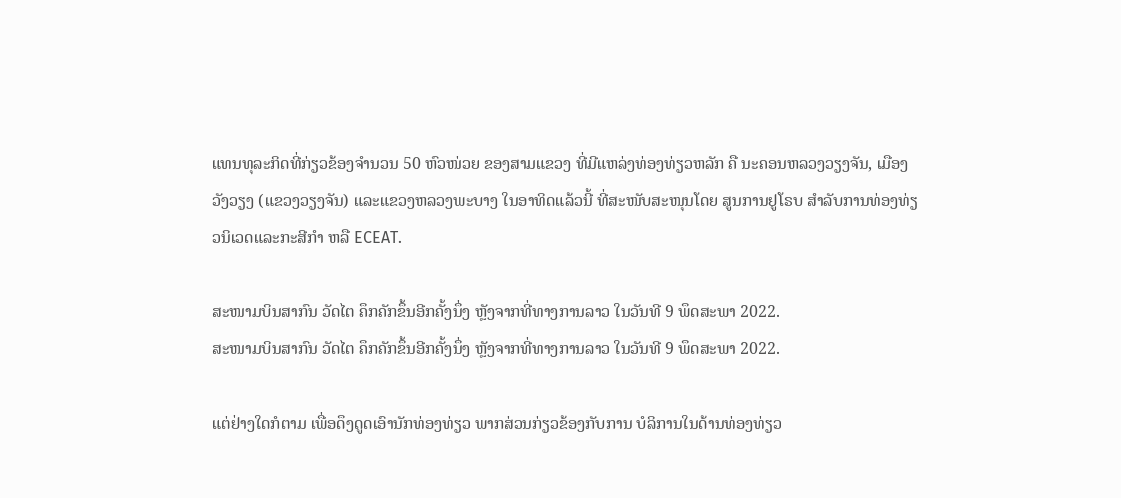ແທນທຸລະກິດທີ່ກ່ຽວຂ້ອງຈໍານວນ 50 ຫົວໜ່ວຍ ຂອງສາມແຂວງ ທີ່ມີແຫລ່ງທ່ອງທ່ຽວຫລັກ ຄື ນະຄອນຫລວງວຽງຈັນ, ເມືອງວັງວຽງ (ແຂວງວຽງຈັນ) ແລະແຂວງຫລວງພະບາງ ໃນອາທິດແລ້ວນີ້ ທີ່ສະໜັບສະໜຸນໂດຍ ສູນການຢູໂຣບ ສໍາລັບການທ່ອງທ່ຽວນິເວດແລະກະສີກໍາ ຫລື ECEAT.

ສະໜາມບິນສາກົນ ວັດໄຕ ຄຶກຄັກຂຶ້ນອີກຄັ້ງນຶ່ງ ຫຼັງຈາກທີ່ທາງການລາວ ໃນວັນທີ 9 ພຶດສະພາ 2022.
ສະໜາມບິນສາກົນ ວັດໄຕ ຄຶກຄັກຂຶ້ນອີກຄັ້ງນຶ່ງ ຫຼັງຈາກທີ່ທາງການລາວ ໃນວັນທີ 9 ພຶດສະພາ 2022.

ແຕ່ຢ່າງໃດກໍຕາມ ເພື່ອດຶງດູດເອົານັກທ່ອງທ່ຽວ ພາກສ່ວນກ່ຽວຂ້ອງກັບການ ບໍລິການໃນດ້ານທ່ອງທ່ຽວ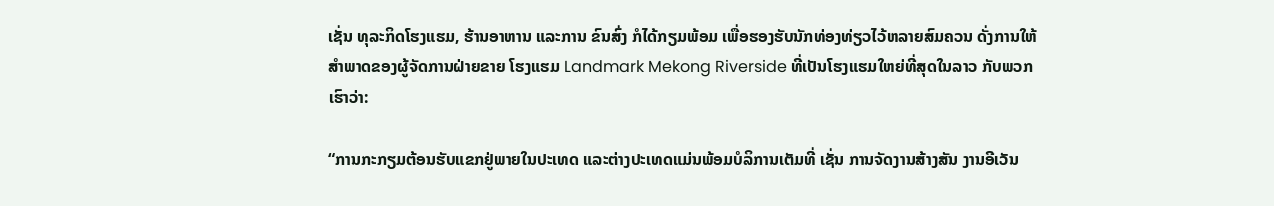ເຊັ່ນ ທຸລະກິດໂຮງແຮມ, ຮ້ານອາຫານ ແລະການ ຂົນສົ່ງ ກໍໄດ້ກຽມພ້ອມ ເພື່ອຮອງຮັບນັກທ່ອງທ່ຽວໄວ້ຫລາຍສົມຄວນ ດັ່ງການໃຫ້ສໍາພາດຂອງຜູ້ຈັດການຝ່າຍຂາຍ ໂຮງແຮມ Landmark Mekong Riverside ທີ່ເປັນໂຮງແຮມໃຫຍ່ທີ່ສຸດໃນລາວ ກັບພວກເຮົາວ່າ:

“ການກະກຽມຕ້ອນຮັບແຂກຢູ່ພາຍໃນປະເທດ ແລະຕ່າງປະເທດແມ່ນພ້ອມບໍລິການເຕັມທີ່ ເຊັ່ນ ການຈັດງານສ້າງສັນ ງານອີເວັນ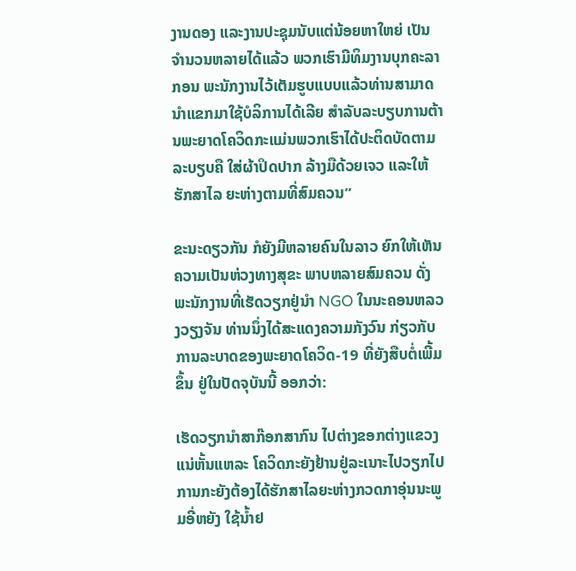ງານດອງ ແລະງານປະຊຸມນັບແຕ່ນ້ອຍຫາໃຫຍ່ ເປັນຈໍານວນຫລາຍໄດ້ແລ້ວ ພວກເຮົາມີທິມງານບຸກຄະລາກອນ ພະນັກງານໄວ້ເຕັມຮູບແບບແລ້ວທ່ານສາມາດນໍາແຂກມາໃຊ້ບໍລິການໄດ້ເລີຍ ສໍາລັບລະບຽບການຕ້ານພະຍາດໂຄວິດກະແມ່ນພວກເຮົາໄດ້ປະຕິດບັດຕາມລະບຽບຄື ໃສ່ຜ້າປິດປາກ ລ້າງມືດ້ວຍເຈວ ແລະໃຫ້ຮັກສາໄລ ຍະຫ່າງຕາມທີ່ສົມຄວນ”

ຂະນະດຽວກັນ ກໍຍັງມີຫລາຍຄົນໃນລາວ ຍົກໃຫ້ເຫັນຄວາມເປັນຫ່ວງທາງສຸຂະ ພາບຫລາຍສົມຄວນ ດັ່ງພະນັກງານທີ່ເຮັດວຽກຢູ່ນໍາ NGO ໃນນະຄອນຫລວງວຽງຈັນ ທ່ານນຶ່ງໄດ້ສະແດງຄວາມກັງວົນ ກ່ຽວກັບການລະບາດຂອງພະຍາດໂຄວິດ-19 ທີ່ຍັງສືບຕໍ່ເພີ້ມຂຶ້ນ ຢູ່ໃນປັດຈຸບັນນີ້ ອອກວ່າ:

ເຮັດວຽກນໍາສາກ໊ອກສາກົນ ໄປຕ່າງຂອກຕ່າງແຂວງແນ່ຫັ້ນແຫລະ ໂຄວິດກະຍັງຢ້ານຢູ່ລະເນາະໄປວຽກໄປການກະຍັງຕ້ອງໄດ້ຮັກສາໄລຍະຫ່າງກວດກາອຸ່ນນະພູມອີ່ຫຍັງ ໃຊ້ນໍ້າຢ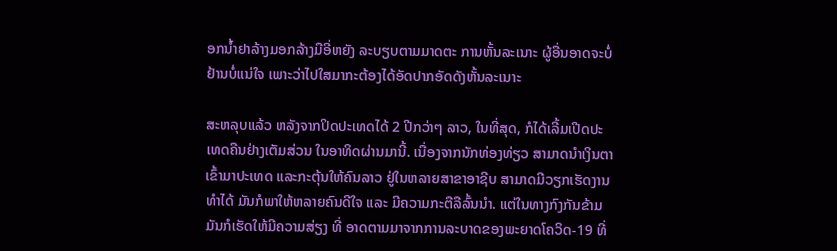ອກນໍ້າຢາລ້າງມອກລ້າງມືອີ່ຫຍັງ ລະບຽບຕາມມາດຕະ ການຫັ້ນລະເນາະ ຜູ້ອື່ນອາດຈະບໍ່ຢ້ານບໍ່ແນ່ໃຈ ເພາະວ່າໄປໃສມາກະຕ້ອງໄດ້ອັດປາກອັດດັງຫັ້ນລະເນາະ

ສະຫລຸບແລ້ວ ຫລັງຈາກປິດປະເທດໄດ້ 2 ປີກວ່າໆ ລາວ, ໃນທີ່ສຸດ, ກໍໄດ້ເລີ້ມເປີດປະເທດຄືນຢ່າງເຕັມສ່ວນ ໃນອາທິດຜ່ານມານີ້. ເນື່ອງຈາກນັກທ່ອງທ່ຽວ ສາມາດນໍາເງິນຕາເຂົ້າມາປະເທດ ແລະກະຕຸ້ນໃຫ້ຄົນລາວ ຢູ່ໃນຫລາຍສາຂາອາຊີບ ສາມາດມີວຽກເຮັດງານທໍາໄດ້ ມັນກໍພາໃຫ້ຫລາຍຄົນດີໃຈ ແລະ ມີຄວາມກະຕືລືລົ້ນນໍາ. ແຕ່ໃນທາງກົງກັນຂ້າມ ມັນກໍເຮັດໃຫ້ມີຄວາມສ່ຽງ ທີ່ ອາດຕາມມາຈາກການລະບາດຂອງພະຍາດໂຄວິດ-19 ທີ່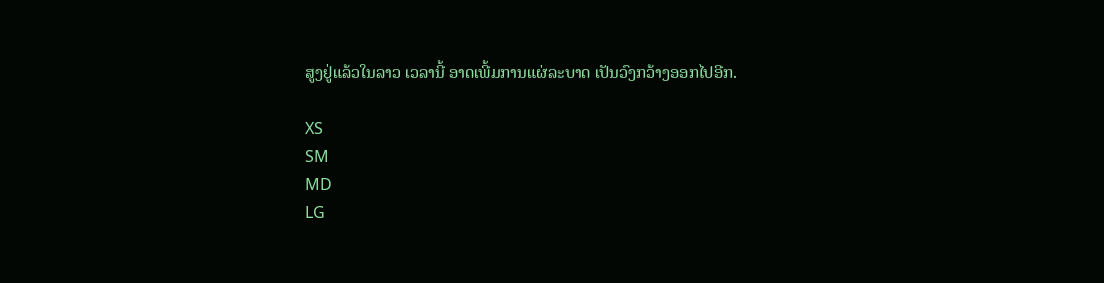ສູງຢູ່ແລ້ວໃນລາວ ເວລານີ້ ອາດເພີ້ມການແຜ່ລະບາດ ເປັນວົງກວ້າງອອກໄປອີກ.

XS
SM
MD
LG